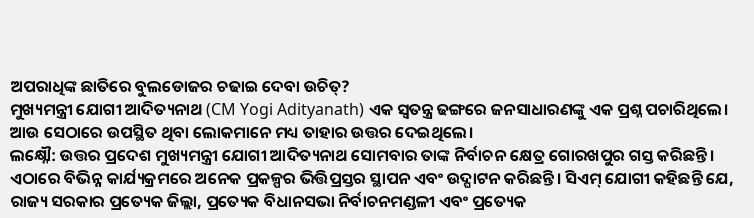ଅପରାଧିଙ୍କ ଛାତିରେ ବୁଲଡୋଜର ଚଢାଇ ଦେବା ଉଚିତ୍?
ମୁଖ୍ୟମନ୍ତ୍ରୀ ଯୋଗୀ ଆଦିତ୍ୟନାଥ (CM Yogi Adityanath) ଏକ ସ୍ୱତନ୍ତ୍ର ଢଙ୍ଗରେ ଜନସାଧାରଣଙ୍କୁ ଏକ ପ୍ରଶ୍ନ ପଚାରିଥିଲେ। ଆଉ ସେଠାରେ ଉପସ୍ଥିତ ଥିବା ଲୋକମାନେ ମଧ୍ୟ ତାହାର ଉତ୍ତର ଦେଇଥିଲେ।
ଲକ୍ଷ୍ନୌ: ଉତ୍ତର ପ୍ରଦେଶ ମୁଖ୍ୟମନ୍ତ୍ରୀ ଯୋଗୀ ଆଦିତ୍ୟନାଥ ସୋମବାର ତାଙ୍କ ନିର୍ବାଚନ କ୍ଷେତ୍ର ଗୋରଖପୁର ଗସ୍ତ କରିଛନ୍ତି। ଏଠାରେ ବିଭିନ୍ନ କାର୍ଯ୍ୟକ୍ରମରେ ଅନେକ ପ୍ରକଳ୍ପର ଭିତ୍ତିପ୍ରସ୍ତର ସ୍ଥାପନ ଏବଂ ଉଦ୍ଘାଟନ କରିଛନ୍ତି। ସିଏମ୍ ଯୋଗୀ କହିଛନ୍ତି ଯେ, ରାଜ୍ୟ ସରକାର ପ୍ରତ୍ୟେକ ଜିଲ୍ଲା, ପ୍ରତ୍ୟେକ ବିଧାନସଭା ନିର୍ବାଚନମଣ୍ଡଳୀ ଏବଂ ପ୍ରତ୍ୟେକ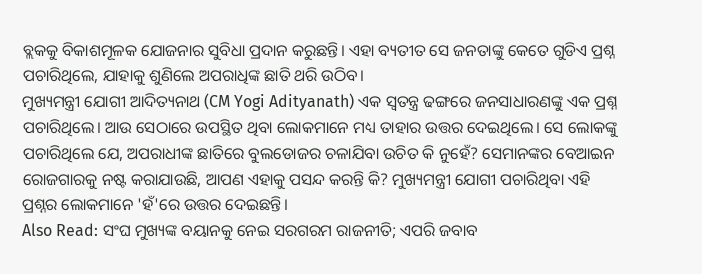ବ୍ଲକକୁ ବିକାଶମୂଳକ ଯୋଜନାର ସୁବିଧା ପ୍ରଦାନ କରୁଛନ୍ତି। ଏହା ବ୍ୟତୀତ ସେ ଜନତାଙ୍କୁ କେତେ ଗୁଡିଏ ପ୍ରଶ୍ନ ପଚାରିଥିଲେ, ଯାହାକୁ ଶୁଣିଲେ ଅପରାଧିଙ୍କ ଛାତି ଥରି ଉଠିବ।
ମୁଖ୍ୟମନ୍ତ୍ରୀ ଯୋଗୀ ଆଦିତ୍ୟନାଥ (CM Yogi Adityanath) ଏକ ସ୍ୱତନ୍ତ୍ର ଢଙ୍ଗରେ ଜନସାଧାରଣଙ୍କୁ ଏକ ପ୍ରଶ୍ନ ପଚାରିଥିଲେ। ଆଉ ସେଠାରେ ଉପସ୍ଥିତ ଥିବା ଲୋକମାନେ ମଧ୍ୟ ତାହାର ଉତ୍ତର ଦେଇଥିଲେ। ସେ ଲୋକଙ୍କୁ ପଚାରିଥିଲେ ଯେ, ଅପରାଧୀଙ୍କ ଛାତିରେ ବୁଲଡୋଜର ଚଳାଯିବା ଉଚିତ କି ନୁହେଁ? ସେମାନଙ୍କର ବେଆଇନ ରୋଜଗାରକୁ ନଷ୍ଟ କରାଯାଉଛି, ଆପଣ ଏହାକୁ ପସନ୍ଦ କରନ୍ତି କି? ମୁଖ୍ୟମନ୍ତ୍ରୀ ଯୋଗୀ ପଚାରିଥିବା ଏହି ପ୍ରଶ୍ନର ଲୋକମାନେ 'ହଁ'ରେ ଉତ୍ତର ଦେଇଛନ୍ତି।
Also Read: ସଂଘ ମୁଖ୍ୟଙ୍କ ବୟାନକୁ ନେଇ ସରଗରମ ରାଜନୀତି; ଏପରି ଜବାବ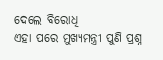ଦେଲେ ବିରୋଧି
ଏହା ପରେ ମୁଖ୍ୟମନ୍ତ୍ରୀ ପୁଣି ପ୍ରଶ୍ନ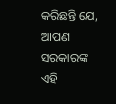କରିଛନ୍ତି ଯେ, ଆପଣ ସରକାରଙ୍କ ଏହି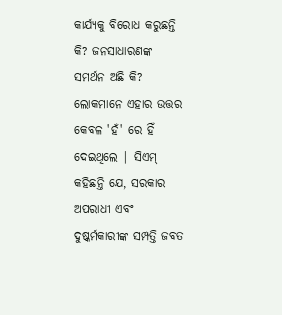କାର୍ଯ୍ୟକୁ ବିରୋଧ କରୁଛନ୍ତି କି? ଜନସାଧାରଣଙ୍କ ସମର୍ଥନ ଅଛି କି? ଲୋକମାନେ ଏହାର ଉତ୍ତର କେବଳ 'ହଁ' ରେ ହିଁ ଦେଇଥିଲେ | ସିଏମ୍ କହିଛନ୍ତି ଯେ, ସରକାର ଅପରାଧୀ ଏବଂ ଦୁଷ୍କର୍ମକାରୀଙ୍କ ସମ୍ପତ୍ତି ଜବତ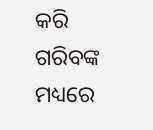କରି ଗରିବଙ୍କ ମଧ୍ୟରେ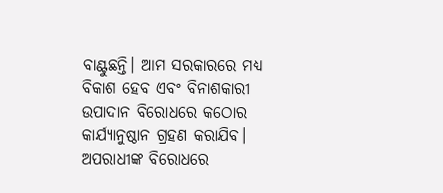ବାଣ୍ଟୁଛନ୍ତି। ଆମ ସରକାରରେ ମଧ୍ୟ ବିକାଶ ହେବ ଏବଂ ବିନାଶକାରୀ ଉପାଦାନ ବିରୋଧରେ କଠୋର କାର୍ଯ୍ୟାନୁଷ୍ଠାନ ଗ୍ରହଣ କରାଯିବ। ଅପରାଧୀଙ୍କ ବିରୋଧରେ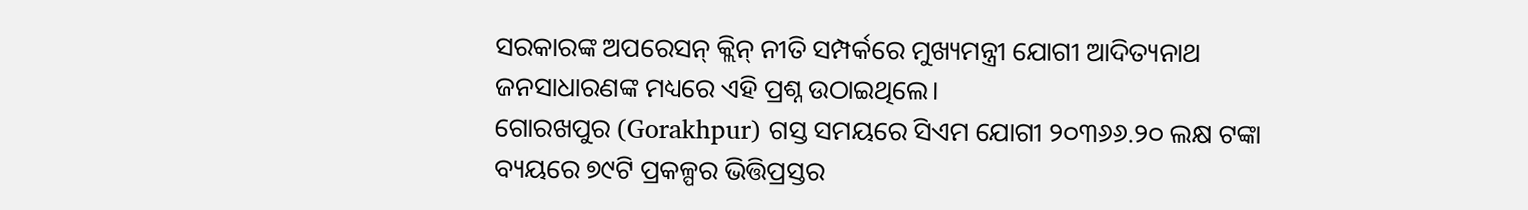ସରକାରଙ୍କ ଅପରେସନ୍ କ୍ଲିନ୍ ନୀତି ସମ୍ପର୍କରେ ମୁଖ୍ୟମନ୍ତ୍ରୀ ଯୋଗୀ ଆଦିତ୍ୟନାଥ ଜନସାଧାରଣଙ୍କ ମଧ୍ୟରେ ଏହି ପ୍ରଶ୍ନ ଉଠାଇଥିଲେ।
ଗୋରଖପୁର (Gorakhpur) ଗସ୍ତ ସମୟରେ ସିଏମ ଯୋଗୀ ୨୦୩୬୬.୨୦ ଲକ୍ଷ ଟଙ୍କା ବ୍ୟୟରେ ୭୯ଟି ପ୍ରକଳ୍ପର ଭିତ୍ତିପ୍ରସ୍ତର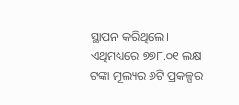ସ୍ଥାପନ କରିଥିଲେ। ଏଥିମଧ୍ୟରେ ୭୭୮.୦୧ ଲକ୍ଷ ଟଙ୍କା ମୂଲ୍ୟର ୬ଟି ପ୍ରକଳ୍ପର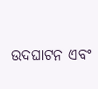ଉଦଘାଟନ ଏବଂ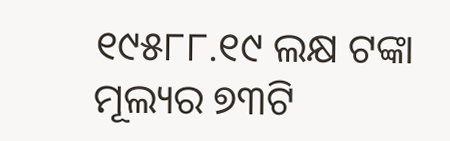୧୯୫୮୮.୧୯ ଲକ୍ଷ ଟଙ୍କା ମୂଲ୍ୟର ୭୩ଟି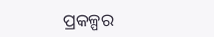ପ୍ରକଳ୍ପର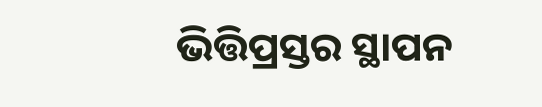ଭିତ୍ତିପ୍ରସ୍ତର ସ୍ଥାପନ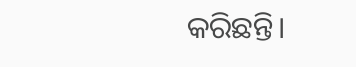କରିଛନ୍ତି।